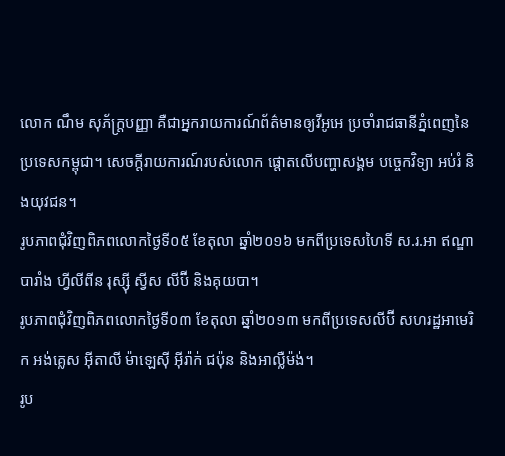លោក ណឹម សុភ័ក្ត្របញ្ញា គឺជាអ្នករាយការណ៍ព័ត៌មានឲ្យវីអូអេ ប្រចាំរាជធានីភ្នំពេញនៃប្រទេសកម្ពុជា។ សេចក្តីរាយការណ៍របស់លោក ផ្តោតលើបញ្ហាសង្គម បច្ចេកវិទ្យា អប់រំ និងយុវជន។
រូបភាពជុំវិញពិភពលោកថ្ងៃទី០៥ ខែតុលា ឆ្នាំ២០១៦ មកពីប្រទេសហៃទី ស.រ.អា ឥណ្ឌា បារាំង ហ្វីលីពីន រុស្ស៊ី ស្វីស លីប៊ី និងគុយបា។
រូបភាពជុំវិញពិភពលោកថ្ងៃទី០៣ ខែតុលា ឆ្នាំ២០១៣ មកពីប្រទេសលីប៊ី សហរដ្ឋអាមេរិក អង់គ្លេស អ៊ីតាលី ម៉ាឡេស៊ី អ៊ីរ៉ាក់ ជប៉ុន និងអាល្លឺម៉ង់។
រូប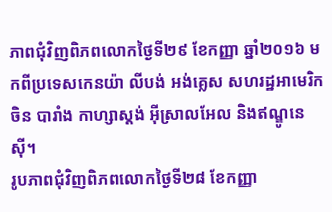ភាពជុំវិញពិភពលោកថ្ងៃទី២៩ ខែកញ្ញា ឆ្នាំ២០១៦ មកពីប្រទេសកេនយ៉ា លីបង់ អង់គ្លេស សហរដ្ឋអាមេរិក ចិន បារាំង កាហ្សាស្តង់ អ៊ីស្រាលអែល និងឥណ្ឌូនេស៊ី។
រូបភាពជុំវិញពិភពលោកថ្ងៃទី២៨ ខែកញ្ញា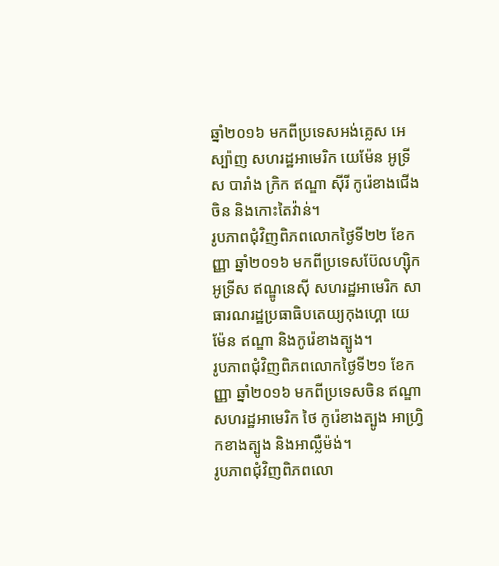ឆ្នាំ២០១៦ មកពីប្រទេសអង់គ្លេស អេស្ប៉ាញ សហរដ្ឋអាមេរិក យេម៉ែន អូទ្រីស បារាំង ក្រិក ឥណ្ឌា ស៊ីរី កូរ៉េខាងជើង ចិន និងកោះតៃវ៉ាន់។
រូបភាពជុំវិញពិភពលោកថ្ងៃទី២២ ខែកញ្ញា ឆ្នាំ២០១៦ មកពីប្រទេសប៊ែលហ្ស៊ិក អូទ្រីស ឥណ្ឌូនេស៊ី សហរដ្ឋអាមេរិក សាធារណរដ្ឋប្រធាធិបតេយ្យកុងហ្គោ យេម៉ែន ឥណ្ឌា និងកូរ៉េខាងត្បូង។
រូបភាពជុំវិញពិភពលោកថ្ងៃទី២១ ខែកញ្ញា ឆ្នាំ២០១៦ មកពីប្រទេសចិន ឥណ្ឌា សហរដ្ឋអាមេរិក ថៃ កូរ៉េខាងត្បូង អាហ្វ្រិកខាងត្បូង និងអាល្លឺម៉ង់។
រូបភាពជុំវិញពិភពលោ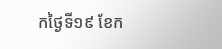កថ្ងៃទី១៩ ខែក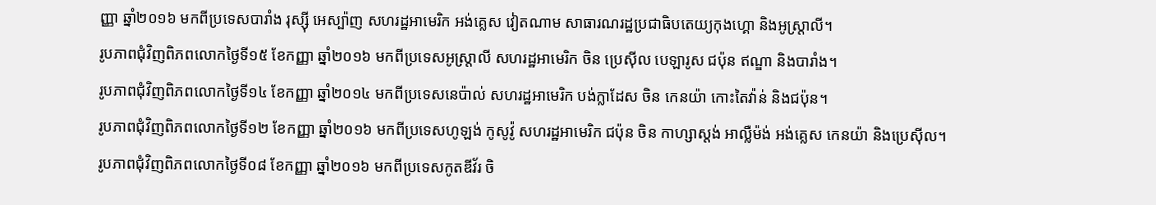ញ្ញា ឆ្នាំ២០១៦ មកពីប្រទេសបារាំង រុស្ស៊ី អេស្ប៉ាញ សហរដ្ឋអាមេរិក អង់គ្លេស វៀតណាម សាធារណរដ្ឋប្រជាធិបតេយ្យកុងហ្គោ និងអូស្រ្តាលី។
រូបភាពជុំវិញពិភពលោកថ្ងៃទី១៥ ខែកញ្ញា ឆ្នាំ២០១៦ មកពីប្រទេសអូស្រ្តាលី សហរដ្ឋអាមេរិក ចិន ប្រេស៊ីល បេឡារូស ជប៉ុន ឥណ្ឌា និងបារាំង។
រូបភាពជុំវិញពិភពលោកថ្ងៃទី១៤ ខែកញ្ញា ឆ្នាំ២០១៤ មកពីប្រទេសនេប៉ាល់ សហរដ្ឋអាមេរិក បង់ក្លាដែស ចិន កេនយ៉ា កោះតៃវ៉ាន់ និងជប៉ុន។
រូបភាពជុំវិញពិភពលោកថ្ងៃទី១២ ខែកញ្ញា ឆ្នាំ២០១៦ មកពីប្រទេសហូឡង់ កូសូវ៉ូ សហរដ្ឋអាមេរិក ជប៉ុន ចិន កាហ្សាស្តង់ អាល្លឺម៉ង់ អង់គ្លេស កេនយ៉ា និងប្រេស៊ីល។
រូបភាពជុំវិញពិភពលោកថ្ងៃទី០៨ ខែកញ្ញា ឆ្នាំ២០១៦ មកពីប្រទេសកូតឌីវ័រ ចិ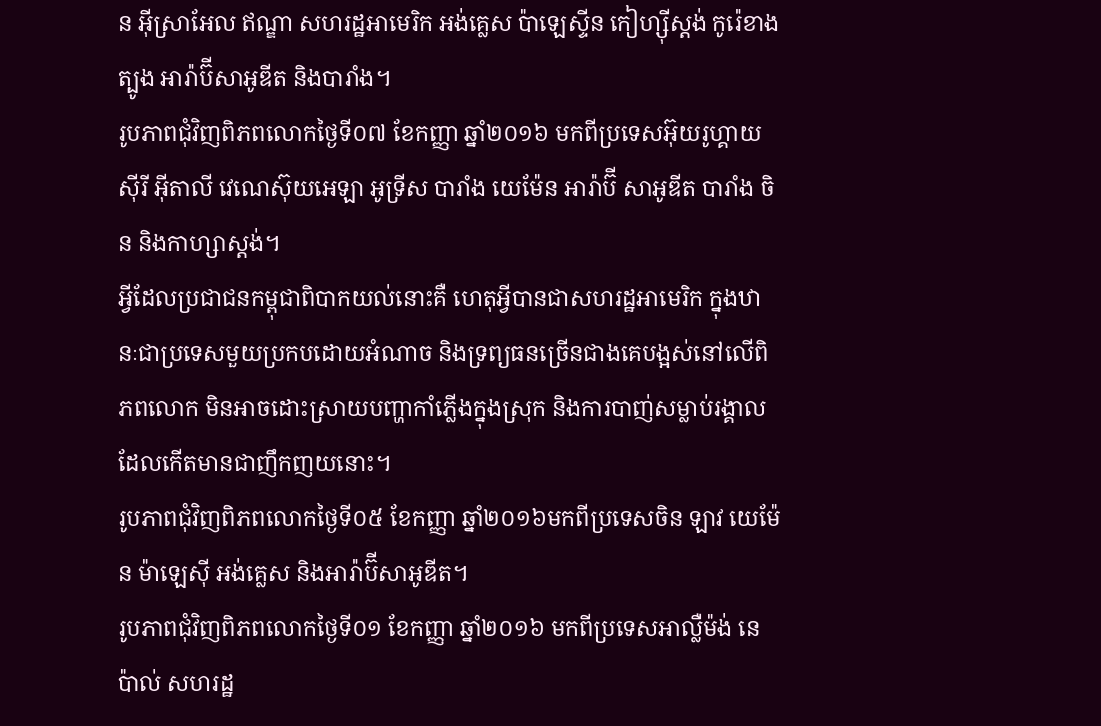ន អ៊ីស្រាអែល ឥណ្ឌា សហរដ្ឋអាមេរិក អង់គ្លេស ប៉ាឡេស្ទីន កៀហ្ស៊ីស្តង់ កូរ៉េខាងត្បូង អារ៉ាប៊ីសាអូឌីត និងបារាំង។
រូបភាពជុំវិញពិភពលោកថ្ងៃទី០៧ ខែកញ្ញា ឆ្នាំ២០១៦ មកពីប្រទេសអ៊ុយរូហ្គាយ ស៊ីរី អ៊ីតាលី វេណេស៊ុយអេឡា អូទ្រីស បារាំង យេម៉ែន អារ៉ាប៊ី សាអូឌីត បារាំង ចិន និងកាហ្សាស្តង់។
អ្វីដែលប្រជាជនកម្ពុជាពិបាកយល់នោះគឺ ហេតុអ្វីបានជាសហរដ្ឋអាមេរិក ក្នុងឋានៈជាប្រទេសមួយប្រកបដោយអំណាច និងទ្រព្យធនច្រើនជាងគេបង្អស់នៅលើពិភពលោក មិនអាចដោះស្រាយបញ្ហាកាំភ្លើងក្នុងស្រុក និងការបាញ់សម្លាប់រង្គាល ដែលកើតមានជាញឹកញយនោះ។
រូបភាពជុំវិញពិភពលោកថ្ងៃទី០៥ ខែកញ្ញា ឆ្នាំ២០១៦មកពីប្រទេសចិន ឡាវ យេម៉ែន ម៉ាឡេស៊ី អង់គ្លេស និងអារ៉ាប៊ីសាអូឌីត។
រូបភាពជុំវិញពិភពលោកថ្ងៃទី០១ ខែកញ្ញា ឆ្នាំ២០១៦ មកពីប្រទេសអាល្លឺម៉ង់ នេប៉ាល់ សហរដ្ឋ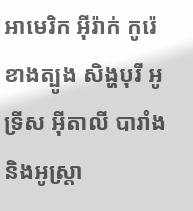អាមេរិក អ៊ីរ៉ាក់ កូរ៉េខាងត្បូង សិង្ហបុរី អូទ្រីស អ៊ីតាលី បារាំង និងអូស្រ្តា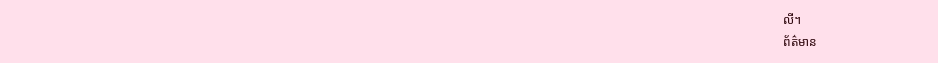លី។
ព័ត៌មាន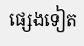ផ្សេងទៀត